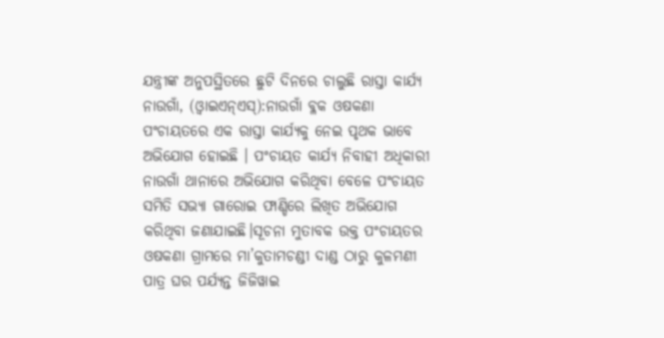ଯନ୍ତ୍ରୀଙ୍କ ଅନୁପସ୍ଥିତରେ ଛୁଟି ଦିନରେ ଚାଲୁଛି ରାସ୍ତା କାର୍ଯ୍ୟ
ନାଉଗାଁ, (ଓ୍ବାଇଏନ୍ଏସ୍):ନାଉଗାଁ ବ୍ଳକ ଓଷକଣା ପଂଚାୟତରେ ଏକ ରାସ୍ତା କାର୍ଯ୍ୟକୁ ନେଇ ପୃଥକ ଭାବେ ଅଭିଯୋଗ ହୋଇଛି । ପଂଚାୟତ କାର୍ଯ୍ୟ ନିବାହୀ ଅଧିକାରୀ ନାଉଗାଁ ଥାନାରେ ଅଭିଯୋଗ କରିଥିବା ବେଳେ ପଂଚାୟତ ସମିତି ସଭ୍ୟା ଗାରୋଇ ଫାଣ୍ଡିରେ ଲିଖିତ ଅଭିଯୋଗ କରିଥିବା ଜଣାଯାଇଛି।ସୂଚନା ମୁତାବକ ଉକ୍ତ ପଂଚାୟତର ଓଷକଣା ଗ୍ରାମରେ ମା’କୁତାମଚଣ୍ଡୀ ଦାଣ୍ଡ ଠାରୁ କୁଳମଣୀ ପାତ୍ର ଘର ପର୍ଯ୍ୟନ୍ତ ଜିଜିୱାଇ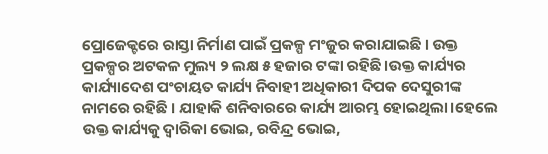ପ୍ରୋଜେକ୍ଟରେ ରାସ୍ତା ନିର୍ମାଣ ପାଇଁ ପ୍ରକଳ୍ପ ମଂଜୁର କରାଯାଇଛି । ଉକ୍ତ ପ୍ରକଳ୍ପର ଅଟକଳ ମୁଲ୍ୟ ୨ ଲକ୍ଷ ୫ ହଜାର ଟଙ୍କା ରହିଛି।ଉକ୍ତ କାର୍ଯ୍ୟର କାର୍ଯ୍ୟାଦେଶ ପଂଚାୟତ କାର୍ଯ୍ୟ ନିବାହୀ ଅଧିକାରୀ ଦିପକ ଦେସୁରୀଙ୍କ ନାମରେ ରହିଛି । ଯାହାକି ଶନିବାରରେ କାର୍ଯ୍ୟ ଆରମ୍ଭ ହୋଇଥିଲା।ହେଲେ ଉକ୍ତ କାର୍ଯ୍ୟକୁ ଦ୍ୱାରିକା ଭୋଇ, ରବିନ୍ଦ୍ର ଭୋଇ,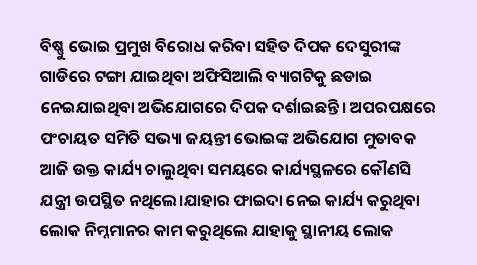ବିଷ୍ଣୁ ଭୋଇ ପ୍ରମୁଖ ବିରୋଧ କରିବା ସହିତ ଦିପକ ଦେସୁରୀଙ୍କ ଗାଡିରେ ଟଙ୍ଗା ଯାଇଥିବା ଅଫିସିଆଲି ବ୍ୟାଗଟିକୁ ଛଡାଇ ନେଇଯାଇଥିବା ଅଭିଯୋଗରେ ଦିପକ ଦର୍ଶାଇଛନ୍ତି। ଅପରପକ୍ଷରେ ପଂଚାୟତ ସମିତି ସଭ୍ୟା ଜୟନ୍ତୀ ଭୋଇଙ୍କ ଅଭିଯୋଗ ମୁତାବକ ଆଜି ଉକ୍ତ କାର୍ଯ୍ୟ ଚାଲୁଥିବା ସମୟରେ କାର୍ଯ୍ୟସ୍ଥଳରେ କୌଣସି ଯନ୍ତ୍ରୀ ଉପସ୍ଥିତ ନଥିଲେ।ଯାହାର ଫାଇଦା ନେଇ କାର୍ଯ୍ୟ କରୁଥିବା ଲୋକ ନିମ୍ନମାନର କାମ କରୁଥିଲେ ଯାହାକୁ ସ୍ଥାନୀୟ ଲୋକ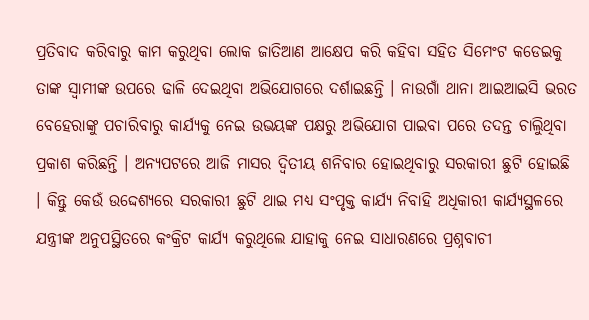ପ୍ରତିବାଦ କରିବାରୁ କାମ କରୁଥିବା ଲୋକ ଜାତିଆଣ ଆକ୍ଷେପ କରି କହିବା ସହିତ ସିମେଂଟ କଡେଇକୁ ତାଙ୍କ ସ୍ୱାମୀଙ୍କ ଉପରେ ଢାଳି ଦେଇଥିବା ଅଭିଯୋଗରେ ଦର୍ଶାଇଛନ୍ତି । ନାଉଗାଁ ଥାନା ଆଇଆଇସି ଭରତ ବେହେରାଙ୍କୁ ପଚାରିବାରୁ କାର୍ଯ୍ୟକୁ ନେଇ ଉଭୟଙ୍କ ପକ୍ଷରୁ ଅଭିଯୋଗ ପାଇବା ପରେ ତଦନ୍ତ ଚାଲିୁଥିବା ପ୍ରକାଶ କରିଛନ୍ତି । ଅନ୍ୟପଟରେ ଆଜି ମାସର ଦ୍ୱିତୀୟ ଶନିବାର ହୋଇଥିବାରୁ ସରକାରୀ ଛୁଟି ହୋଇଛି । କିନ୍ତୁ କେଉଁ ଉଦ୍ଦେଶ୍ୟରେ ସରକାରୀ ଛୁଟି ଥାଇ ମଧ୍ୟ ସଂପୃକ୍ତ କାର୍ଯ୍ୟ ନିବାହି ଅଧିକାରୀ କାର୍ଯ୍ୟସ୍ଥଳରେ ଯନ୍ତ୍ରୀଙ୍କ ଅନୁପସ୍ଥିତରେ କଂକ୍ରିଟ କାର୍ଯ୍ୟ କରୁଥିଲେ ଯାହାକୁ ନେଇ ସାଧାରଣରେ ପ୍ରଶ୍ନବାଚୀ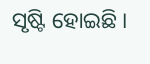ସୃଷ୍ଟି ହୋଇଛି ।